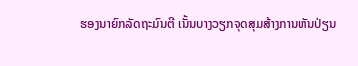ຮອງນາຍົກລັດຖະມົນຕີ ເນັ້ນບາງວຽກຈຸດສຸມສ້າງການຫັນປ່ຽນ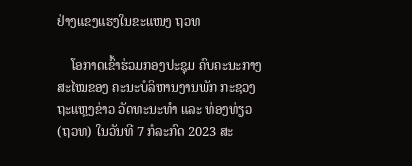ຢ່າງແຂງແຮງໃນຂະແໜງ ຖວທ

    ໂອກາດເຂົ້າຮ່ວມກອງປະຊຸມ ຄົບຄະນະກາງສະໄໝຂອງ ຄະນະບໍລິຫານງານພັກ ກະຊວງຖະແຫຼງຂ່າວ ວັດທະນະທໍາ ແລະ ທ່ອງທ່ຽວ (ຖວທ) ໃນວັນທີ 7 ກໍລະກົດ 2023 ສະ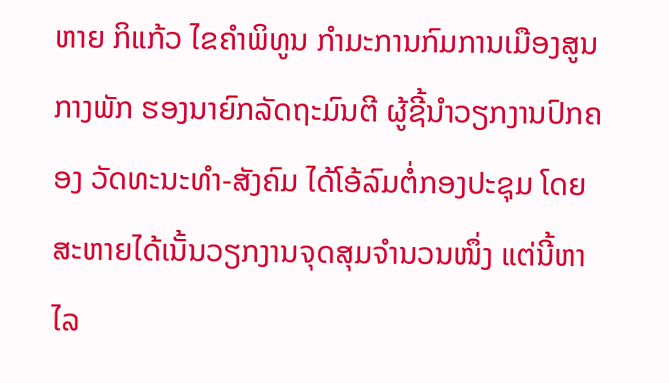ຫາຍ ກິແກ້ວ ໄຂຄຳພິທູນ ກຳມະການກົມການເມືອງສູນກາງພັກ ຮອງນາຍົກລັດຖະມົນຕີ ຜູ້ຊີ້ນຳວຽກງານປົກຄອງ ວັດທະນະທຳ-ສັງຄົມ ໄດ້ໂອ້ລົມຕໍ່ກອງປະຊຸມ ໂດຍສະຫາຍໄດ້ເນັ້ນວຽກງານຈຸດສຸມຈໍານວນໜຶ່ງ ແຕ່ນີ້ຫາໄລ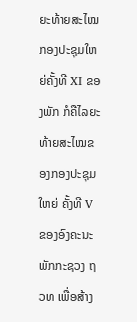ຍະທ້າຍສະໄໝ ກອງປະຊຸມໃຫຍ່ຄັ້ງທີ XI ຂອງພັກ ກໍຄືໄລຍະທ້າຍສະໄໝຂອງກອງປະຊຸມໃຫຍ່ ຄັ້ງທີ V ຂອງອົງຄະນະພັກກະຊວງ ຖວທ ເພື່ອສ້າງ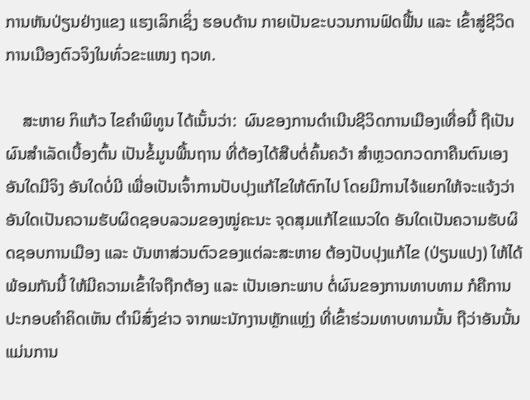ການຫັນປ່ຽນຢ່າງແຂງ ແຮງເລິກເຊິ່ງ ຮອບດ້ານ ກາຍເປັນຂະບວນການຟົດຟື້ນ ແລະ ເຂົ້າສູ່ຊີວິດການເມືອງຕົວຈິງໃນທົ່ວຂະແໜງ ຖວທ.

    ສະຫາຍ ກິແກ້ວ ໄຂຄໍາພິທູນ ໄດ້ເນັ້ນວ່າ:  ຜົນຂອງການດໍາເນີນຊີວິດການເມືອງເທື່ອນີ້ ຖືເປັນຜົນສໍາເລັດເບື້ອງຕົ້ນ ເປັນຂໍ້ມູນພື້ນຖານ ທີ່ຕ້ອງໄດ້ສືບຕໍ່ຄົ້ນຄວ້າ ສຳຫຼວດກວດກາຄືນຕົນເອງ ອັນໃດມີຈິງ ອັນໃດບໍ່ມີ ເພື່ອເປັນເຈົ້າການປັບປຸງແກ້ໄຂໃຫ້ຕົກໄປ ໂດຍມີການໄຈ້ແຍກໃຫ້ຈະແຈ້ງວ່າ ອັນໃດເປັນຄວາມຮັບຜິດຊອບລວມຂອງໝູ່ຄະນະ ຈຸດສຸມແກ້ໄຂແນວໃດ ອັນໃດເປັນຄວາມຮັບຜິດຊອບການເມືອງ ແລະ ບັນຫາສ່ວນຕົວຂອງແຕ່ລະສະຫາຍ ຕ້ອງປັບປຸງແກ້ໄຂ (ປ່ຽນແປງ) ໃຫ້ໄດ້ ພ້ອມກັນນີ້ ໃຫ້ມີຄວາມເຂົ້າໃຈຖືກຕ້ອງ ແລະ ເປັນເອກະພາບ ຕໍ່ຜົນຂອງການທາບທາມ ກໍຄືການປະກອບຄຳຄິດເຫັນ ຕຳນິສົ່ງຂ່າວ ຈາກພະນັກງານຫຼັກແຫຼ່ງ ທີ່ເຂົ້າຮ່ວມທາບທາມນັ້ນ ຖືວ່າອັນນັ້ນ ແມ່ນການ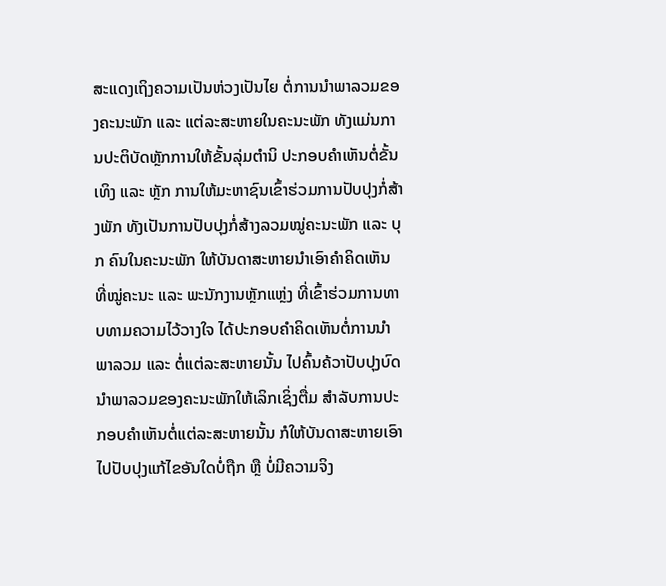ສະແດງເຖິງຄວາມເປັນຫ່ວງເປັນໄຍ ຕໍ່ການນຳພາລວມຂອງຄະນະພັກ ແລະ ແຕ່ລະສະຫາຍໃນຄະນະພັກ ທັງແມ່ນການປະຕິບັດຫຼັກການໃຫ້ຂັ້ນລຸ່ມຕຳນິ ປະກອບຄຳເຫັນຕໍ່ຂັ້ນເທິງ ແລະ ຫຼັກ ການໃຫ້ມະຫາຊົນເຂົ້າຮ່ວມການປັບປຸງກໍ່ສ້າງພັກ ທັງເປັນການປັບປຸງກໍ່ສ້າງລວມໝູ່ຄະນະພັກ ແລະ ບຸກ ຄົນໃນຄະນະພັກ ໃຫ້ບັນດາສະຫາຍນຳເອົາຄຳຄິດເຫັນ ທີ່ໝູ່ຄະນະ ແລະ ພະນັກງານຫຼັກແຫຼ່ງ ທີ່ເຂົ້າຮ່ວມການທາບທາມຄວາມໄວ້ວາງໃຈ ໄດ້ປະກອບຄຳຄິດເຫັນຕໍ່ການນຳພາລວມ ແລະ ຕໍ່ແຕ່ລະສະຫາຍນັ້ນ ໄປຄົ້ນຄ້ວາປັບປຸງບົດນຳພາລວມຂອງຄະນະພັກໃຫ້ເລິກເຊິ່ງຕື່ມ ສຳລັບການປະກອບຄຳເຫັນຕໍ່ແຕ່ລະສະຫາຍນັ້ນ ກໍໃຫ້ບັນດາສະຫາຍເອົາໄປປັບປຸງແກ້ໄຂອັນໃດບໍ່ຖືກ ຫຼື ບໍ່ມີຄວາມຈິງ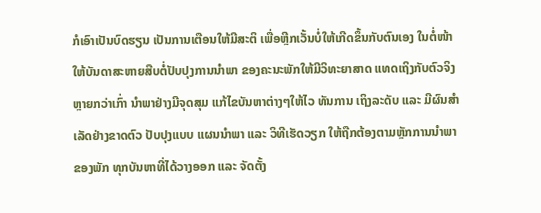ກໍເອົາເປັນບົດຮຽນ ເປັນການເຕືອນໃຫ້ມີສະຕິ ເພື່ອຫຼີກເວັ້ນບໍ່ໃຫ້ເກີດຂຶ້ນກັບຕົນເອງ ໃນຕໍ່ໜ້າ ໃຫ້ບັນດາສະຫາຍສືບຕໍ່ປັບປຸງການນໍາພາ ຂອງຄະນະພັກໃຫ້ມີວິທະຍາສາດ ແທດເຖິງກັບຕົວຈິງຫຼາຍກວ່າເກົ່າ ນຳພາຢ່າງມີຈຸດສຸມ ແກ້ໄຂບັນຫາຕ່າງໆໃຫ້ໄວ ທັນການ ເຖິງລະດັບ ແລະ ມີຜົນສຳເລັດຢ່າງຂາດຕົວ ປັບປຸງແບບ ແຜນນຳພາ ແລະ ວິທີເຮັດວຽກ ໃຫ້ຖືກຕ້ອງຕາມຫຼັກການນຳພາຂອງພັກ ທຸກບັນຫາທີ່ໄດ້ວາງອອກ ແລະ ຈັດຕັ້ງ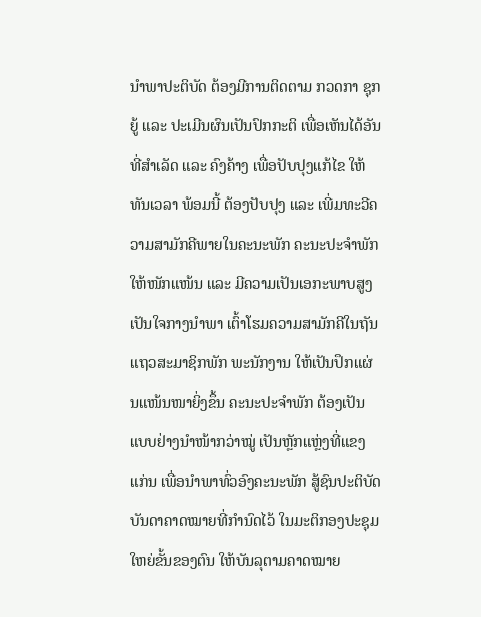ນໍາພາປະຕິບັດ ຕ້ອງມີການຕິດຕາມ ກວດກາ ຊຸກຍູ້ ແລະ ປະເມີນຜົນເປັນປົກກະຕິ ເພື່ອເຫັນໄດ້ອັນທີ່ສຳເລັດ ແລະ ຄົງຄ້າງ ເພື່ອປັບປຸງແກ້ໄຂ ໃຫ້ທັນເວລາ ພ້ອມນີ້ ຕ້ອງປັບປຸງ ແລະ ເພີ່ມທະວີຄວາມສາມັກຄີພາຍໃນຄະນະພັກ ຄະນະປະຈຳພັກ ໃຫ້ໜັກແໜ້ນ ແລະ ມີຄວາມເປັນເອກະພາບສູງ ເປັນໃຈກາງນຳພາ ເຕົ້າໂຮມຄວາມສາມັກຄີໃນຖັນແຖວສະມາຊິກພັກ ພະນັກງານ ໃຫ້ເປັນປຶກແຜ່ນແໜ້ນໜາຍິ່ງຂຶ້ນ ຄະນະປະຈຳພັກ ຕ້ອງເປັນແບບຢ່າງນໍາໜ້າກວ່າໝູ່ ເປັນຫຼັກແຫຼ່ງທີ່ແຂງແກ່ນ ເພື່ອນຳພາທົ່ວອົງຄະນະພັກ ສູ້ຊົນປະຕິບັດບັນດາຄາດໝາຍທີ່ກຳນົດໄວ້ ໃນມະຕິກອງປະຊຸມໃຫຍ່ຂັ້ນຂອງຕົນ ໃຫ້ບັນລຸຕາມຄາດໝາຍ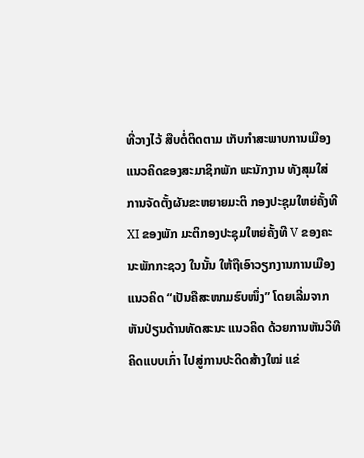ທີ່ວາງໄວ້ ສືບຕໍ່ຕິດຕາມ ເກັບກຳສະພາບການເມືອງແນວຄິດຂອງສະມາຊິກພັກ ພະນັກງານ ທັງສຸມໃສ່ການຈັດຕັ້ງຜັນຂະຫຍາຍມະຕິ ກອງປະຊຸມໃຫຍ່ຄັ້ງທີ XI ຂອງພັກ ມະຕິກອງປະຊຸມໃຫຍ່ຄັ້ງທີ V ຂອງຄະນະພັກກະຊວງ ໃນນັ້ນ ໃຫ້ຖືເອົາວຽກງານການເມືອງແນວຄິດ “ເປັນຄືສະໜາມຮົບໜຶ່ງ” ໂດຍເລີ່ມຈາກຫັນປ່ຽນດ້ານທັດສະນະ ແນວຄິດ ດ້ວຍການຫັນວິທີຄິດແບບເກົ່າ ໄປສູ່ການປະດິດສ້າງໃໝ່ ແຂ່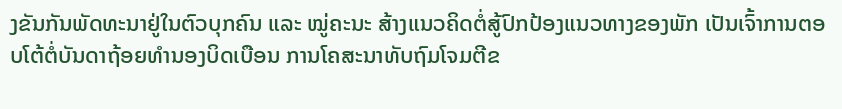ງຂັນກັນພັດທະນາຢູ່ໃນຕົວບຸກຄົນ ແລະ ໝູ່ຄະນະ ສ້າງແນວຄິດຕໍ່ສູ້ປົກປ້ອງແນວທາງຂອງພັກ ເປັນເຈົ້າການຕອບໂຕ້ຕໍ່ບັນດາຖ້ອຍທໍານອງບິດເບືອນ ການໂຄສະນາທັບຖົມໂຈມຕີຂ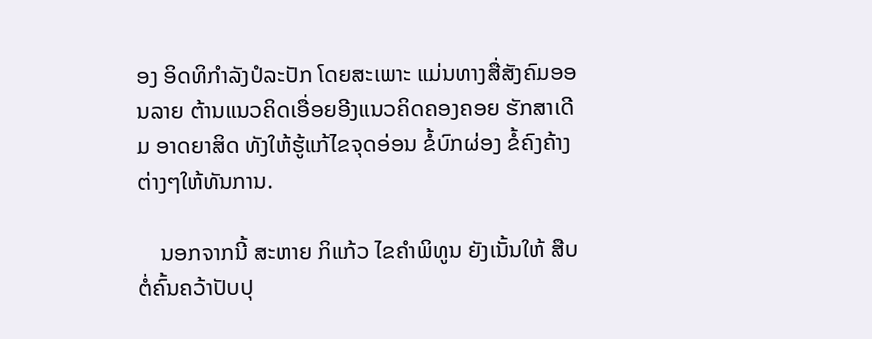ອງ ອິດທິກຳລັງປໍລະປັກ ໂດຍສະເພາະ ແມ່ນທາງສື່ສັງຄົມອອນລາຍ ຕ້ານແນວຄິດເອື່ອຍອີງແນວຄິດຄອງຄອຍ ຮັກສາເດີມ ອາດຍາສິດ ທັງໃຫ້ຮູ້ແກ້ໄຂຈຸດອ່ອນ ຂໍ້ບົກຜ່ອງ ຂໍ້ຄົງຄ້າງຕ່າງໆໃຫ້ທັນການ.

    ນອກຈາກນີ້ ສະຫາຍ ກິແກ້ວ ໄຂຄຳພິທູນ ຍັງເນັ້ນໃຫ້ ສືບຕໍ່ຄົ້ນຄວ້າປັບປຸ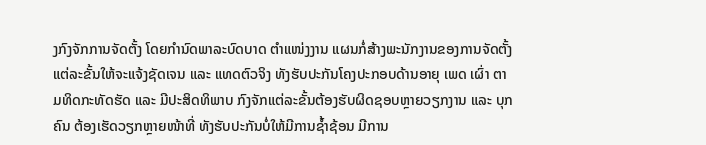ງກົງຈັກການຈັດຕັ້ງ ໂດຍກໍານົດພາລະບົດບາດ ຕຳແໜ່ງງານ ແຜນກໍ່ສ້າງພະນັກງານຂອງການຈັດຕັ້ງແຕ່ລະຂັ້ນໃຫ້ຈະແຈ້ງຊັດເຈນ ແລະ ແທດຕົວຈິງ ທັງຮັບປະກັນໂຄງປະກອບດ້ານອາຍຸ ເພດ ເຜົ່າ ຕາມທິດກະທັດຮັດ ແລະ ມີປະສິດທິພາບ ກົງຈັກແຕ່ລະຂັ້ນຕ້ອງຮັບຜິດຊອບຫຼາຍວຽກງານ ແລະ ບຸກຄົນ ຕ້ອງເຮັດວຽກຫຼາຍໜ້າທີ່ ທັງຮັບປະກັນບໍ່ໃຫ້ມີການຊໍ້າຊ້ອນ ມີການ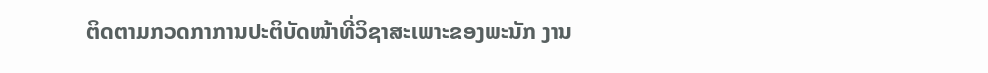ຕິດຕາມກວດກາການປະຕິບັດໜ້າທີ່ວິຊາສະເພາະຂອງພະນັກ ງານ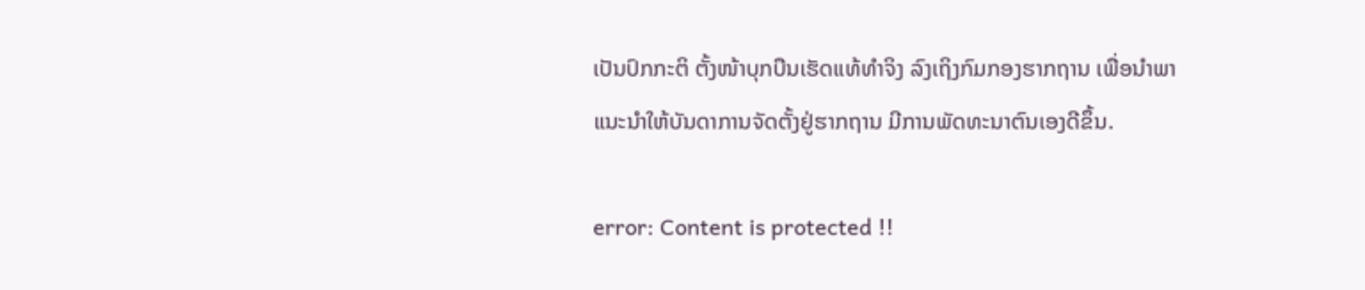ເປັນປົກກະຕິ ຕັ້ງໜ້າບຸກບືນເຮັດແທ້ທໍາຈິງ ລົງເຖິງກົມກອງຮາກຖານ ເພື່ອນຳພາ ແນະນໍາໃຫ້ບັນດາການຈັດຕັ້ງຢູ່ຮາກຖານ ມີການພັດທະນາຕົນເອງດີຂຶ້ນ.

error: Content is protected !!